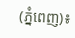(ភ្នំពេញ)៖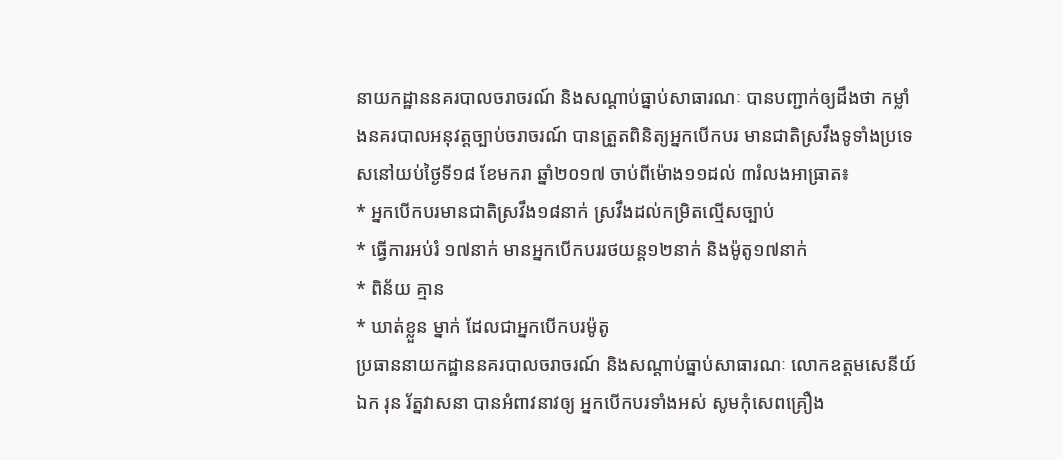នាយកដ្ឋាននគរបាលចរាចរណ៍ និងសណ្តាប់ធ្នាប់សាធារណៈ បានបញ្ជាក់ឲ្យដឹងថា កម្លាំងនគរបាលអនុវត្តច្បាប់ចរាចរណ៍ បានត្រួតពិនិត្យអ្នកបើកបរ មានជាតិស្រវឹងទូទាំងប្រទេសនៅយប់ថ្ងៃទី១៨ ខែមករា ឆ្នាំ២០១៧ ចាប់ពីម៉ោង១១ដល់ ៣រំលងអាធ្រាត៖
* អ្នកបើកបរមានជាតិស្រវឹង១៨នាក់ ស្រវឹងដល់កម្រិតល្មើសច្បាប់
* ធ្វើការអប់រំ ១៧នាក់ មានអ្នកបើកបររថយន្ត១២នាក់ និងម៉ូតូ១៧នាក់
* ពិន័យ គ្មាន
* ឃាត់ខ្លួន ម្នាក់ ដែលជាអ្នកបើកបរម៉ូតូ
ប្រធាននាយកដ្ឋាននគរបាលចរាចរណ៍ និងសណ្តាប់ធ្នាប់សាធារណៈ លោកឧត្តមសេនីយ៍ឯក រុន រ័ត្នវាសនា បានអំពាវនាវឲ្យ អ្នកបើកបរទាំងអស់ សូមកុំសេពគ្រឿង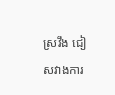ស្រវឹង ជៀសវាងការ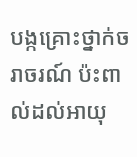បង្កគ្រោះថ្នាក់ចរាចរណ៍ ប៉ះពាល់ដល់អាយុ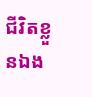ជីវិតខ្លួនឯង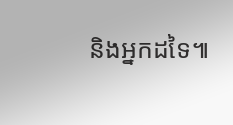និងអ្នកដទៃ៕